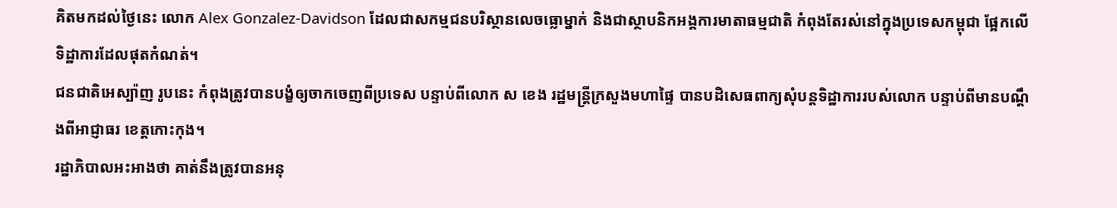គិតមកដល់ថ្ងៃនេះ លោក Alex Gonzalez-Davidson ដែលជាសកម្មជនបរិស្ថានលេចធ្លោម្នាក់ និងជាស្ថាបនិកអង្គការមាតាធម្មជាតិ កំពុងតែរស់នៅក្នុងប្រទេសកម្ពុជា ផ្អែកលើទិដ្ឋាការដែលផុតកំណត់។
ជនជាតិអេស្ប៉ាញ រូបនេះ កំពុងត្រូវបានបង្ខំឲ្យចាកចេញពីប្រទេស បន្ទាប់ពីលោក ស ខេង រដ្ឋមន្ត្រីក្រសួងមហាផ្ទៃ បានបដិសេធពាក្យសុំបន្តទិដ្ឋាការរបស់លោក បន្ទាប់ពីមានបណ្តឹងពីអាជ្ញាធរ ខេត្តកោះកុង។
រដ្ឋាភិបាលអះអាងថា គាត់នឹងត្រូវបានអនុ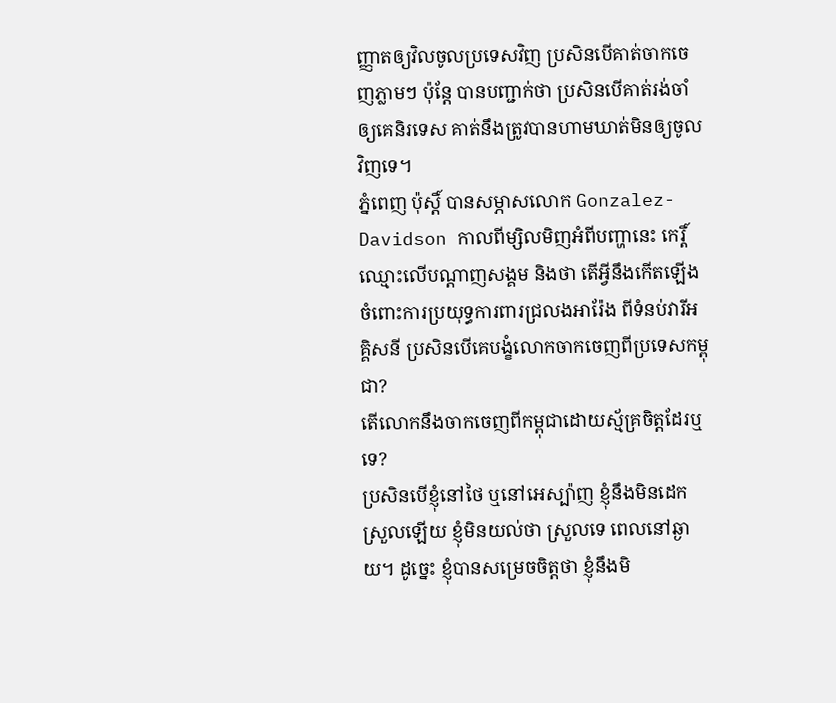ញ្ញាតឲ្យវិលចូលប្រទេសវិញ ប្រសិនបើគាត់ចាកចេញភ្លាមៗ ប៉ុន្តែ បានបញ្ជាក់ថា ប្រសិនបើគាត់រង់ចាំឲ្យគេនិរទេស គាត់នឹងត្រូវបានហាមឃាត់មិនឲ្យចូលវិញទេ។
ភ្នំពេញ ប៉ុស្តិ៍ បានសម្ភាសលោក Gonzalez-Davidson កាលពីម្សិលមិញអំពីបញ្ហានេះ កេរ្តិ៍ឈ្មោះលើបណ្តាញសង្គម និងថា តើអ្វីនឹងកើតឡើង ចំពោះការប្រយុទ្ធការពារជ្រលងអារ៉ែង ពីទំនប់វារីអគ្គិសនី ប្រសិនបើគេបង្ខំលោកចាកចេញពីប្រទេសកម្ពុជា?
តើលោកនឹងចាកចេញពីកម្ពុជាដោយស្ម័គ្រចិត្តដែរឬទេ?
ប្រសិនបើខ្ញុំនៅថៃ ឬនៅអេស្ប៉ាញ ខ្ញុំនឹងមិនដេកស្រួលឡើយ ខ្ញុំមិនយល់ថា ស្រួលទេ ពេលនៅឆ្ងាយ។ ដូច្នេះ ខ្ញុំបានសម្រេចចិត្តថា ខ្ញុំនឹងមិ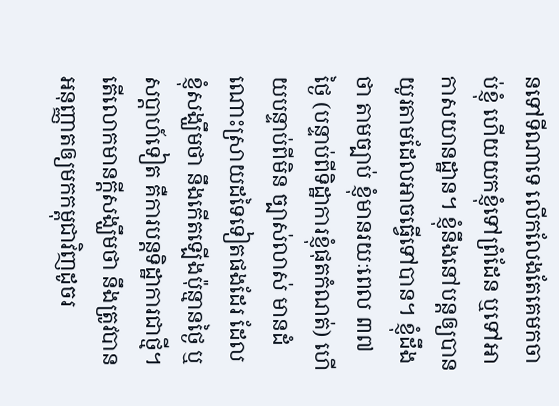នទៅទីណាទេ លើកលែងតែគេមកចាប់ខ្ញុំ ហើយយកខ្ញុំទៅព្រំដែន ឬទៅអាកាសយានដ្ឋាន។ ខ្ញុំនឹងនៅបន្តឲ្យបានយូរតាមដែលអាចធ្វើទៅបាន។ ខ្ញុំដឹងថា តាមច្បាប់ ខ្ញុំមានរយៈពេល ៣៧ ថ្ងៃ (បន្ទាប់ពីទិដ្ឋាការខ្ញុំផុតកំណត់) ហើយបន្ទាប់ពីមិន ច្បាស់លាស់ មានដំណោះស្រាយដទៃទៀតផងដែរ ដែលខ្ញុំសង្ឃឹមថា នឹងកើតឡើងប៉ុន្មានថ្ងៃ ឬសប្តាហ៍ទៀត គឺការបន្តទិដ្ឋាការជាថ្មី។
តើលោកមានក្តីសង្ឃឹមថា នឹងត្រូវបានអនុញ្ញាតឲ្យមកកម្ពុជាវិញដូចរ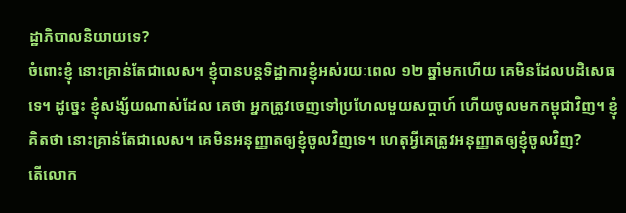ដ្ឋាភិបាលនិយាយទេ?
ចំពោះខ្ញុំ នោះគ្រាន់តែជាលេស។ ខ្ញុំបានបន្តទិដ្ឋាការខ្ញុំអស់រយៈពេល ១២ ឆ្នាំមកហើយ គេមិនដែលបដិសេធទេ។ ដូច្នេះ ខ្ញុំសង្ស័យណាស់ដែល គេថា អ្នកត្រូវចេញទៅប្រហែលមួយសប្តាហ៍ ហើយចូលមកកម្ពុជាវិញ។ ខ្ញុំគិតថា នោះគ្រាន់តែជាលេស។ គេមិនអនុញ្ញាតឲ្យខ្ញុំចូលវិញទេ។ ហេតុអ្វីគេត្រូវអនុញ្ញាតឲ្យខ្ញុំចូលវិញ?
តើលោក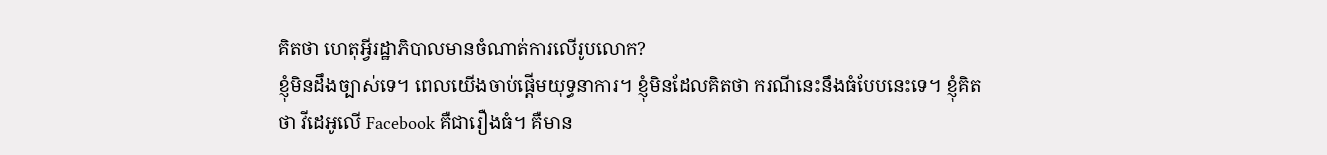គិតថា ហេតុអ្វីរដ្ឋាភិបាលមានចំណាត់ការលើរូបលោក?
ខ្ញុំមិនដឹងច្បាស់ទេ។ ពេលយើងចាប់ផ្តើមយុទ្ធនាការ។ ខ្ញុំមិនដែលគិតថា ករណីនេះនឹងធំបែបនេះទេ។ ខ្ញុំគិតថា វីដេអូលើ Facebook គឺជារឿងធំ។ គឺមាន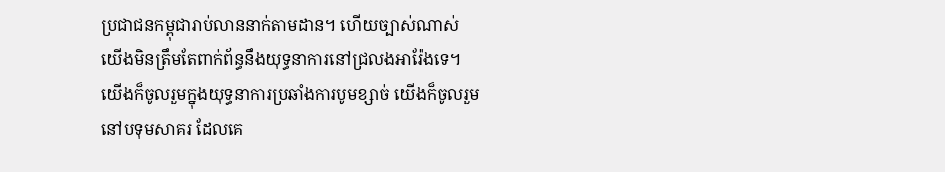ប្រជាជនកម្ពុជារាប់លាននាក់តាមដាន។ ហើយច្បាស់ណាស់ យើងមិនត្រឹមតែពាក់ព័ន្ធនឹងយុទ្ធនាការនៅជ្រលងអារ៉ែងទេ។ យើងក៏ចូលរួមក្នុងយុទ្ធនាការប្រឆាំងការបូមខ្សាច់ យើងក៏ចូលរួមនៅបទុមសាគរ ដែលគេ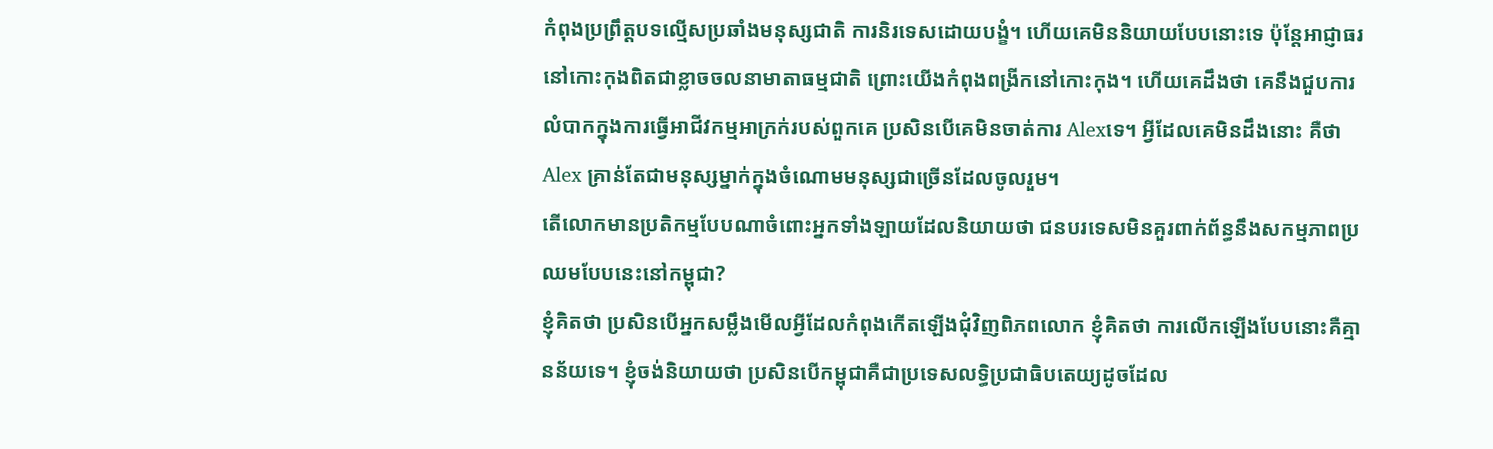កំពុងប្រព្រឹត្តបទល្មើសប្រឆាំងមនុស្សជាតិ ការនិរទេសដោយបង្ខំ។ ហើយគេមិននិយាយបែបនោះទេ ប៉ុន្តែអាជ្ញាធរនៅកោះកុងពិតជាខ្លាចចលនាមាតាធម្មជាតិ ព្រោះយើងកំពុងពង្រីកនៅកោះកុង។ ហើយគេដឹងថា គេនឹងជួបការលំបាកក្នុងការធ្វើអាជីវកម្មអាក្រក់របស់ពួកគេ ប្រសិនបើគេមិនចាត់ការ Alexទេ។ អ្វីដែលគេមិនដឹងនោះ គឺថា Alex គ្រាន់តែជាមនុស្សម្នាក់ក្នុងចំណោមមនុស្សជាច្រើនដែលចូលរួម។
តើលោកមានប្រតិកម្មបែបណាចំពោះអ្នកទាំងឡាយដែលនិយាយថា ជនបរទេសមិនគួរពាក់ព័ន្ធនឹងសកម្មភាពប្រឈមបែបនេះនៅកម្ពុជា?
ខ្ញុំគិតថា ប្រសិនបើអ្នកសម្លឹងមើលអ្វីដែលកំពុងកើតឡើងជុំវិញពិភពលោក ខ្ញុំគិតថា ការលើកឡើងបែបនោះគឺគ្មានន័យទេ។ ខ្ញុំចង់និយាយថា ប្រសិនបើកម្ពុជាគឺជាប្រទេសលទិ្ធប្រជាធិបតេយ្យដូចដែល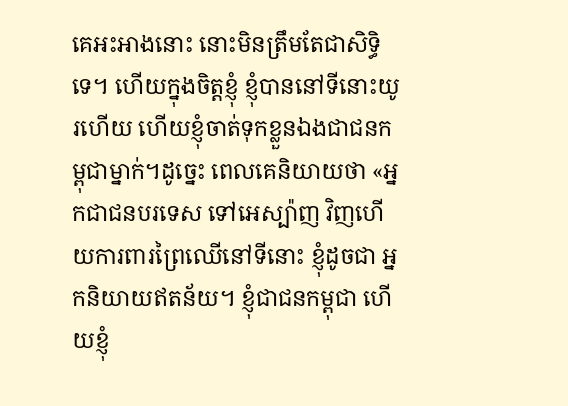គេអះអាងនោះ នោះមិនត្រឹមតែជាសិទិ្ធទេ។ ហើយក្នុងចិត្តខ្ញុំ ខ្ញុំបាននៅទីនោះយូរហើយ ហើយខ្ញុំចាត់ទុកខ្លួនឯងជាជនកម្ពុជាម្នាក់។ដូច្នេះ ពេលគេនិយាយថា «អ្នកជាជនបរទេស ទៅអេស្ប៉ាញ វិញហើយការពារព្រៃឈើនៅទីនោះ ខ្ញុំដូចជា អ្នកនិយាយឥតន័យ។ ខ្ញុំជាជនកម្ពុជា ហើយខ្ញុំ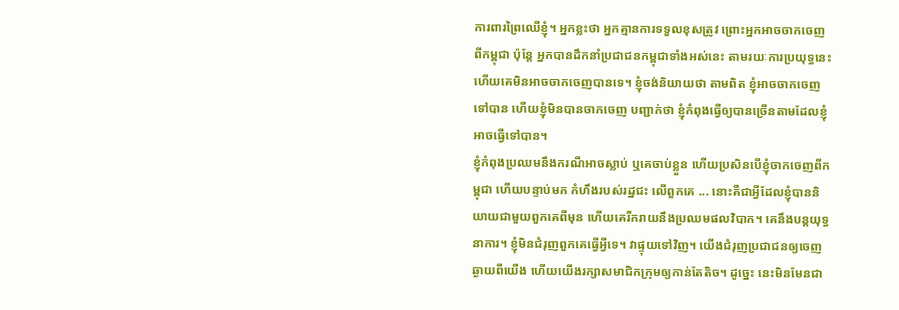ការពារព្រៃឈើខ្ញុំ។ អ្នកខ្លះថា អ្នកគ្មានការទទួលខុសត្រូវ ព្រោះអ្នកអាចចាកចេញពីកម្ពុជា ប៉ុន្តែ អ្នកបានដឹកនាំប្រជាជនកម្ពុជាទាំងអស់នេះ តាមរយៈការប្រយុទ្ធនេះ ហើយគេមិនអាចចាកចេញបានទេ។ ខ្ញុំចង់និយាយថា តាមពិត ខ្ញុំអាចចាកចេញទៅបាន ហើយខ្ញុំមិនបានចាកចេញ បញ្ជាក់ថា ខ្ញុំកំពុងធ្វើឲ្យបានច្រើនតាមដែលខ្ញុំអាចធ្វើទៅបាន។
ខ្ញុំកំពុងប្រឈមនឹងករណីអាចស្លាប់ ឬគេចាប់ខ្លួន ហើយប្រសិនបើខ្ញុំចាកចេញពីកម្ពុជា ហើយបន្ទាប់មក កំហឹងរបស់រដ្ឋជះ លើពួកគេ ... នោះគឺជាអ្វីដែលខ្ញុំបាននិយាយជាមួយពួកគេពីមុន ហើយគេរីករាយនឹងប្រឈមផលវិបាក។ គេនឹងបន្តយុទ្ធនាការ។ ខ្ញុំមិនជំរុញពួកគេធ្វើអ្វីទេ។ វាផ្ទុយទៅវិញ។ យើងជំរុញប្រជាជនឲ្យចេញឆ្ងាយពីយើង ហើយយើងរក្សាសមាជិកក្រុមឲ្យកាន់តែតិច។ ដូច្នេះ នេះមិនមែនជា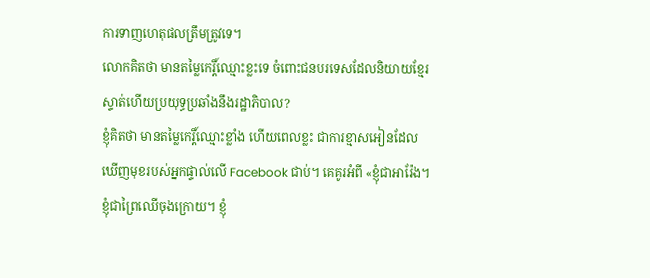ការទាញហេតុផលត្រឹមត្រូវទេ។
លោកគិតថា មានតម្លៃកេរ្តិ៍ឈ្មោះខ្លះទេ ចំពោះជនបរទេសដែលនិយាយខ្មែរស្ទាត់ហើយប្រយុទ្ធប្រឆាំងនឹងរដ្ឋាភិបាល?
ខ្ញុំគិតថា មានតម្លៃកេរ្តិ៍ឈ្មោះខ្លាំង ហើយពេលខ្លះ ជាការខ្មាសអៀនដែលឃើញមុខរបស់អ្នកផ្ទាល់លើ Facebook ជាប់។ គេគូរអំពី «ខ្ញុំជាអារ៉ែង។ ខ្ញុំជាព្រៃឈើចុងក្រោយ។ ខ្ញុំ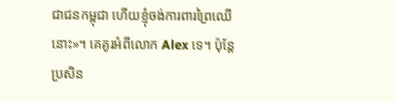ជាជនកម្ពុជា ហើយខ្ញុំចង់ការពារព្រៃឈើនោះ»។ គេគូរអំពីលោក Alex ទេ។ ប៉ុន្តែ ប្រសិន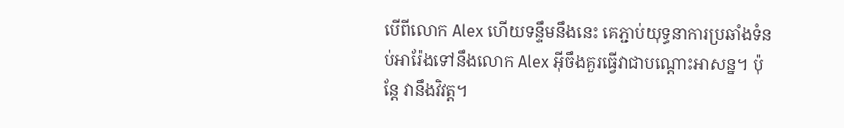បើពីលោក Alex ហើយទន្ទឹមនឹងនេះ គេភ្ជាប់យុទ្ធនាការប្រឆាំងទំនប់អារ៉ែងទៅនឹងលោក Alex អ៊ីចឹងគួរធ្វើវាជាបណ្តោះអាសន្ន។ ប៉ុន្តែ វានឹងវិវត្ត។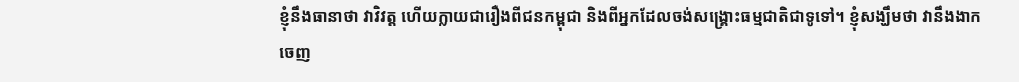ខ្ញុំនឹងធានាថា វាវិវត្ត ហើយក្លាយជារឿងពីជនកម្ពុជា និងពីអ្នកដែលចង់សង្គ្រោះធម្មជាតិជាទូទៅ។ ខ្ញុំសង្ឃឹមថា វានឹងងាកចេញ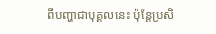ពីបញ្ហាជាបុគ្គលនេះ ប៉ុន្តែប្រសិ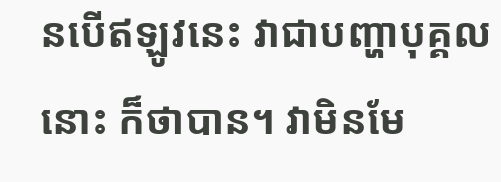នបើឥឡូវនេះ វាជាបញ្ហាបុគ្គលនោះ ក៏ថាបាន។ វាមិនមែ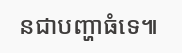នជាបញ្ហាធំទេ៕